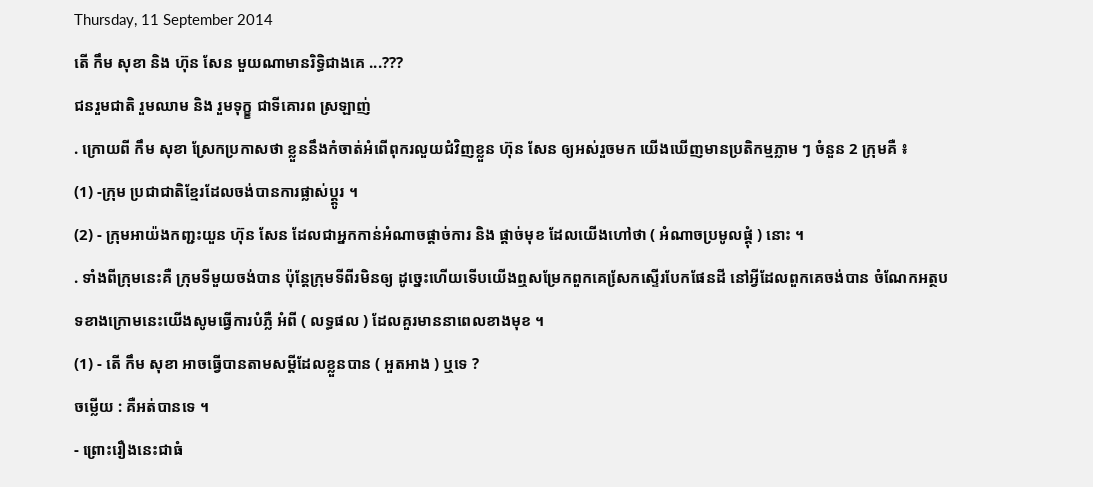Thursday, 11 September 2014
តើ កឹម សុខា និង ហ៊ុន សែន មួយណាមានរិទិ្ធជាងគេ ...???
ជនរួមជាតិ រួមឈាម និង រួមទុក្ខ្ខ ជាទីគោរព ស្រឡាញ់
. ក្រោយពី កឹម សុខា ស្រែកប្រកាសថា ខ្លួននឹងកំចាត់អំពើពុករលួយជំវិញខ្លួន ហ៊ុន សែន ឲ្យអស់រួចមក យើងឃើញមានប្រតិកម្មភ្លាម ៗ ចំនួន 2 ក្រុមគឺ ៖
(1) -ក្រុម ប្រជាជាតិខ្មែរដែលចង់បានការផ្លាស់ប្ត្តូរ ។
(2) - ក្រុមអាយ៉ងកញ្ជះយួន ហ៊ុន សែន ដែលជាអ្នកកាន់អំណាចផ្តាច់ការ និង ផ្តាច់មុខ ដែលយើងហៅថា ( អំណាចប្រមូលផ្តុំ ) នោះ ។
. ទាំងពីក្រុមនេះគឺ ក្រុមទីមួយចង់បាន ប៉ុនែ្ដក្រុមទីពីរមិនឲ្យ ដូច្នេះហើយទើបយើងឮសម្រែកពួកគេសែ្រកស្ទើរបែកផែនដី នៅអី្វដែលពួកគេចង់បាន ចំណែកអត្ថបទខាងក្រោមនេះយើងសូមធ្វើការបំភ្លឺ អំពី ( លទ្ធផល ) ដែលគួរមាននាពេលខាងមុខ ។
(1) - តើ កឹម សុខា អាចធ្វើបានតាមសម្តីដែលខ្លួនបាន ( អួតអាង ) ឬទេ ?
ចម្លើយ : គឺអត់បានទេ ។
- ព្រោះរឿងនេះជាធំ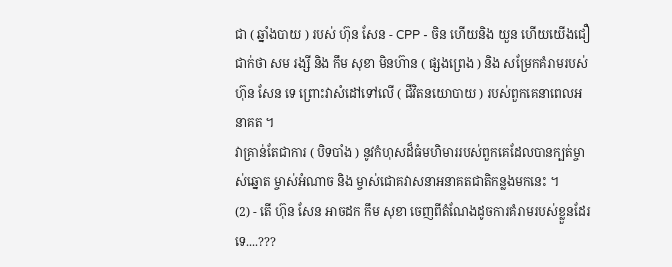ជា ( ឆ្នាំងបាយ ) របស់ ហ៊ុន សែន - CPP - ចិន ហើយនិង យួន ហើយយើងជឿជាក់ថា សម រង្សី និង កឹម សុខា មិនហ៊ាន ( ផ្សងព្រេង ) និង សម្រែកគំរាមរបស់ ហ៊ុន សែន ទេ ព្រោះវាសំដៅទៅលើ ( ជីវិតនយោបាយ ) របស់ពួកគេនាពេលអនាគត ។
វាគ្រាន់តែជាការ ( បិទបាំង ) នូវកំហុសដ៏ធំមហិមាររបស់ពួកគេដែលបានក្បត់ម្ចាស់ឆ្នោត ម្ចាស់អំណាច និង ម្ចាស់ជោគវាសនាអនាគតជាតិកន្លងមកនេះ ។
(2) - តើ ហ៊ុន សែន អាចដក កឹម សុខា ចេញពីតំណែងដូចការគំរាមរបស់ខ្លួនដែរទេ....???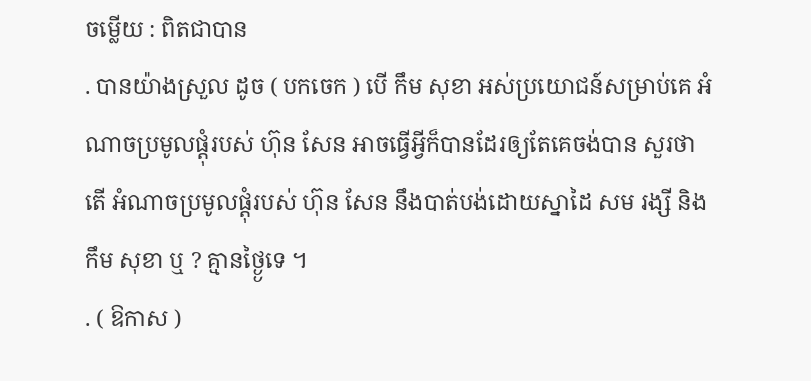ចម្លើយ : ពិតជាបាន
. បានយ៉ាងស្រួល ដូច ( បកចេក ) បើ កឹម សុខា អស់ប្រយោជន៍សម្រាប់គេ អំណាចប្រមូលផ្ដុំរបស់ ហ៊ុន សែន អាចធ្វើអ្វីក៏បានដែរឲ្យតែគេចង់បាន សួរថាតើ អំណាចប្រមូលផ្តុំរបស់ ហ៊ុន សែន នឹងបាត់បង់ដោយស្នាដៃ សម រង្សី និង កឹម សុខា ឬ ? គ្មានថ្ង្ងៃទេ ។
. ( ឱកាស )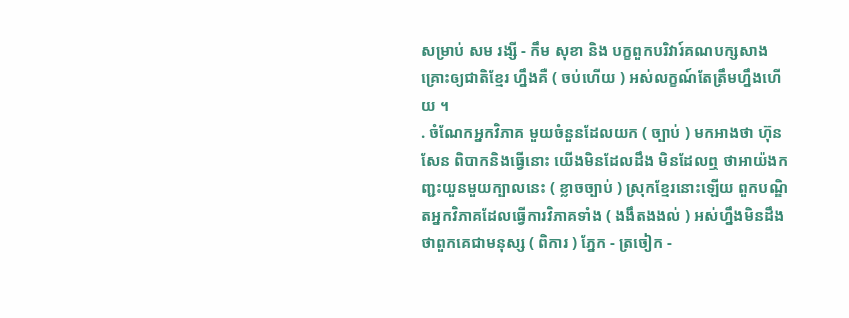សម្រាប់ សម រង្សី - កឹម សុខា និង បក្ខពួកបរិវារ៍គណបក្សសាងគ្រោះឲ្យជាតិខ្មែរ ហ្នឹងគឺ ( ចប់ហើយ ) អស់លក្ខណ៍តែត្រឹមហ្នឹងហើយ ។
. ចំណែកអ្នកវិភាគ មួយចំនួនដែលយក ( ច្បាប់ ) មកអាងថា ហ៊ុន សែន ពិបាកនិងធើ្វនោះ យើងមិនដែលដឹង មិនដែលឮ ថាអាយ៉ងកញ្ជះយួនមួយក្បាលនេះ ( ខ្លាចច្បាប់ ) ស្រុកខ្មែរនោះឡើយ ពួកបណិ្ឌតអ្នកវិភាគដែលធើ្វការវិភាគទាំង ( ងងឹតងងល់ ) អស់ហ្នឹងមិនដឹងថាពួកគេជាមនុស្ស ( ពិការ ) ភែ្នក - ត្រចៀក -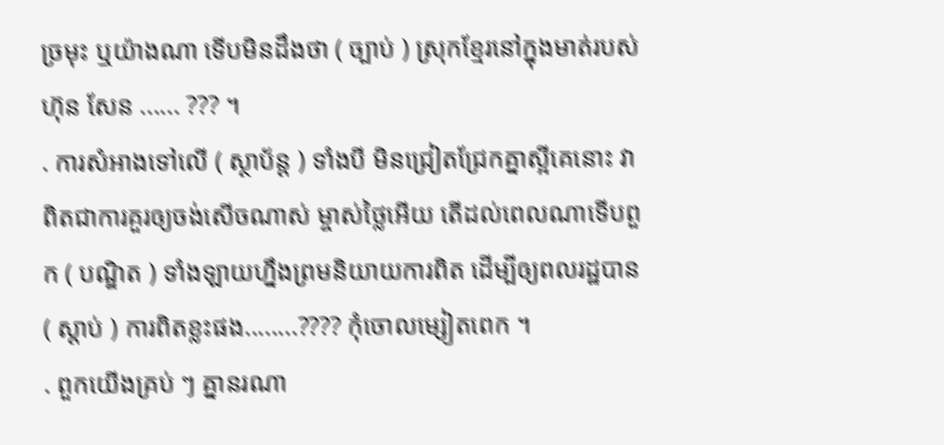ច្រមុះ ឬយ៉ាងណា ទើបមិនដឹងថា ( ច្បាប់ ) ស្រុកខែ្មរនៅក្នុងមាត់របស់ ហ៊ុន សែន ...... ??? ។
. ការសំអាងទៅលើ ( ស្ថាប័ន្ត ) ទាំងបី មិនជ្រៀតជ្រែកគ្នាស្អីគេនោះ វាពិតជាការគួរឲ្យចង់សើចណាស់ ម្ចាស់ថៃ្លអើយ តើដល់ពេលណាទើបពួក ( បណិ្ឌត ) ទាំងឡាយហ្នឹងព្រមនិយាយការពិត ដើម្បីឲ្យពលរដ្ឋបាន ( ស្តាប់ ) ការពិតខ្លះផង........???? កុំចោលម្សៀតពេក ។
. ពួកយើងគ្រប់ ៗ គ្នានរណា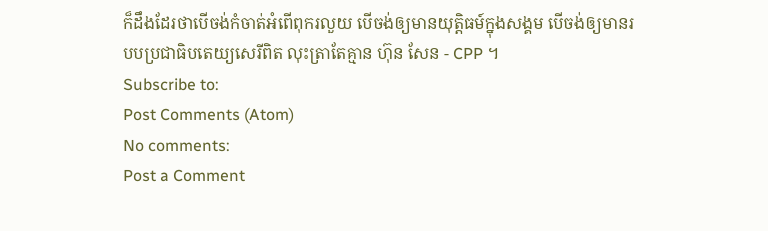ក៏ដឹងដែរថាបើចង់កំចាត់អំពើពុករលួយ បើចង់ឲ្យមានយុត្តិធម៍ក្នុងសង្គម បើចង់ឲ្យមានរបបប្រជាធិបតេយ្យសេរីពិត លុះត្រាតែគ្មាន ហ៊ុន សែន - CPP ។
Subscribe to:
Post Comments (Atom)
No comments:
Post a Comment